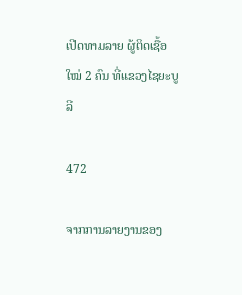ເປີດທາມລາຍ ຜູ້ຕິດເຊື້ອໃໝ່ 2 ຄົນ ທີ່ແຂວງໄຊຍະບູລີ

472

ຈາກການລາຍງານຂອງ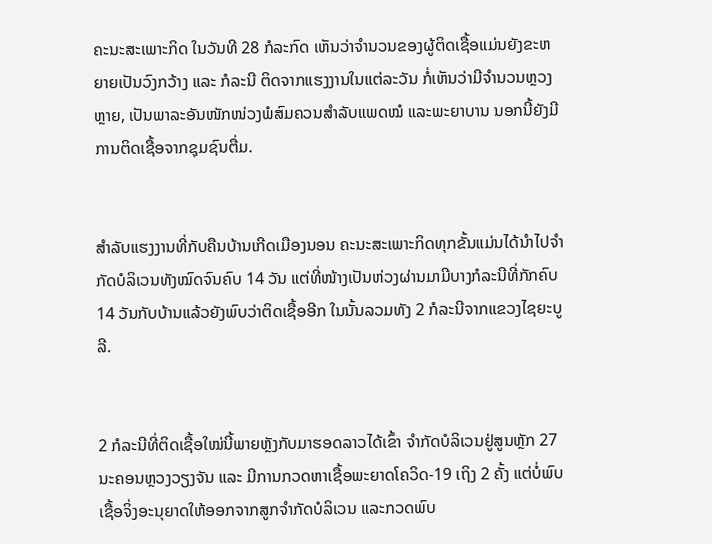ຄະນະສະເພາະກິດ ໃນວັນທີ 28 ກໍລະກົດ ເຫັນວ່າຈຳນວນຂອງຜູ້ຕິດເຊື້ອແມ່ນຍັງຂະຫຍາຍເປັນວົງກວ້າງ ແລະ ກໍລະນີ ຕິດຈາກແຮງງານໃນແຕ່ລະວັນ ກໍ່ເຫັນວ່າມີຈຳນວນຫຼວງຫຼາຍ, ເປັນພາລະອັນໜັກໜ່ວງພໍສົມຄວນສຳລັບແພດໝໍ ແລະພະຍາບານ ນອກນີ້ຍັງມີການຕິດເຊື້ອຈາກຊຸມຊົນຕື່ມ.


ສຳລັບແຮງງານທີ່ກັບຄືນບ້ານເກີດເມືອງນອນ ຄະນະສະເພາະກິດທຸກຂັ້ນແມ່ນໄດ້ນຳໄປຈຳກັດບໍລິເວນທັງໝົດຈົນຄົບ 14 ວັນ ແຕ່ທີ່ໜ້າງເປັນຫ່ວງຜ່ານມາມີບາງກໍລະນີທີ່ກັກຄົບ 14 ວັນກັບບ້ານແລ້ວຍັງພົບວ່າຕິດເຊື້ອອີກ ໃນນັ້ນລວມທັງ 2 ກໍລະນີຈາກແຂວງໄຊຍະບູລີ.


2 ກໍລະນີທີ່ຕິດເຊື້ອໃໝ່ນີ້ພາຍຫຼັງກັບມາຮອດລາວໄດ້ເຂົ້າ ຈຳກັດບໍລິເວນຢູ່ສູນຫຼັກ 27 ນະຄອນຫຼວງວຽງຈັນ ແລະ ມີການກວດຫາເຊື້ອພະຍາດໂຄວິດ-19 ເຖິງ 2 ຄັ້ງ ແຕ່ບໍ່ພົບເຊື້ອຈິ່ງອະນຸຍາດໃຫ້ອອກຈາກສູກຈຳກັດບໍລິເວນ ແລະກວດພົບ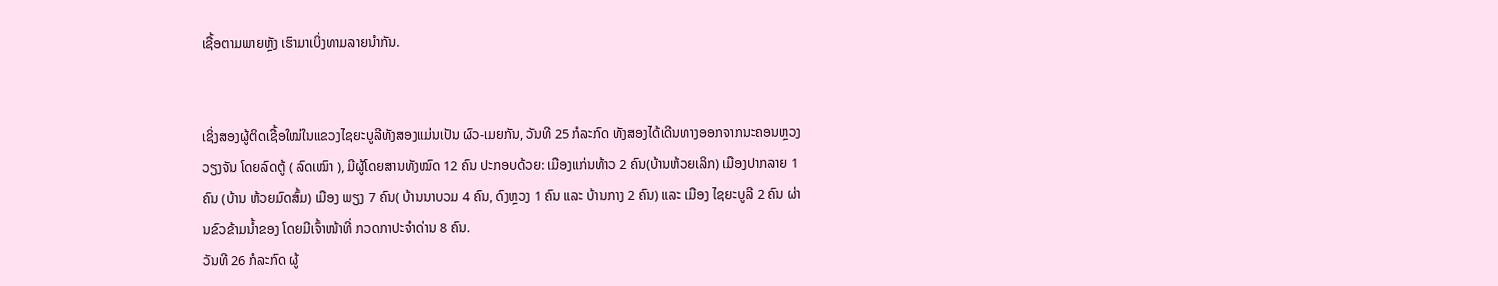ເຊື້ອຕາມພາຍຫຼັງ ເຮົາມາເບິ່ງທາມລາຍນຳກັນ.


ເຊິ່ງສອງຜູ້ຕິດເຊື້ອໃໝ່ໃນແຂວງໄຊຍະບູລີທັງສອງແມ່ນເປັນ ຜົວ-ເມຍກັນ, ວັນທີ 25 ກໍລະກົດ ທັງສອງໄດ້ເດີນທາງອອກຈາກນະຄອນຫຼວງວຽງຈັນ ໂດຍລົດຕູ້ ( ລົດເໝົາ ), ມີຜູ້ໂດຍສານທັງໝົດ 12 ຄົນ ປະກອບດ້ວຍ: ເມືອງແກ່ນທ້າວ 2 ຄົນ(ບ້ານຫ້ວຍເລິກ) ເມືອງປາກລາຍ 1 ຄົນ (ບ້ານ ຫ້ວຍມົດສົ້ມ) ເມືອງ ພຽງ 7 ຄົນ( ບ້ານນາບວມ 4 ຄົນ, ດົງຫຼວງ 1 ຄົນ ແລະ ບ້ານກາງ 2 ຄົນ) ແລະ ເມືອງ ໄຊຍະບູລີ 2 ຄົນ ຜ່ານຂົວຂ້າມນ້ຳຂອງ ໂດຍມີເຈົ້າໜ້າທີ່ ກວດກາປະຈຳດ່ານ 8 ຄົນ.
ວັນທີ 26 ກໍລະກົດ ຜູ້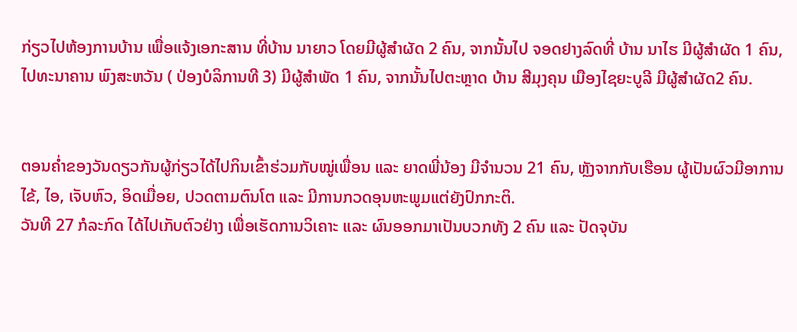ກ່ຽວໄປຫ້ອງການບ້ານ ເພື່ອແຈ້ງເອກະສານ ທີ່ບ້ານ ນາຍາວ ໂດຍມີຜູ້ສຳຜັດ 2 ຄົນ, ຈາກນັ້ນໄປ ຈອດຢາງລົດທີ່ ບ້ານ ນາໄຮ ມີຜູ້ສຳຜັດ 1 ຄົນ, ໄປທະນາຄານ ພົງສະຫວັນ ( ປ່ອງບໍລິການທີ 3) ມີຜູ້ສຳພັດ 1 ຄົນ, ຈາກນັ້ນໄປຕະຫຼາດ ບ້ານ ສີມຸງຄຸນ ເມືອງໄຊຍະບູລີ ມີຜູ້ສຳຜັດ2 ຄົນ.


ຕອນຄ່ຳຂອງວັນດຽວກັນຜູ້ກ່ຽວໄດ້ໄປກິນເຂົ້າຮ່ວມກັບໝູ່ເພື່ອນ ແລະ ຍາດພີ່ນ້ອງ ມີຈຳນວນ 21 ຄົນ, ຫຼັງຈາກກັບເຮືອນ ຜູ້ເປັນຜົວມີອາການໄຂ້, ໄອ, ເຈັບຫົວ, ອິດເມື່ອຍ, ປວດຕາມຕົນໂຕ ແລະ ມີການກວດອຸນຫະພູມແຕ່ຍັງປົກກະຕິ.
ວັນທີ 27 ກໍລະກົດ ໄດ້ໄປເກັບຕົວຢ່າງ ເພື່ອເຮັດການວິເຄາະ ແລະ ຜົນອອກມາເປັນບວກທັງ 2 ຄົນ ແລະ ປັດຈຸບັນ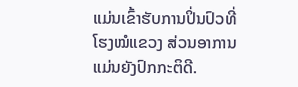ແມ່ນເຂົ້າຮັບການປິ່ນປົວທີ່ ໂຮງໝໍແຂວງ ສ່ວນອາການ ແມ່ນຍັງປົກກະຕິດີ.